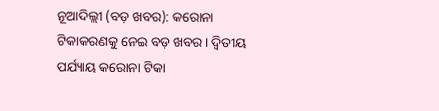ନୂଆଦିଲ୍ଲୀ (ବଡ଼ ଖବର): କରୋନା ଟିକାକରଣକୁ ନେଇ ବଡ଼ ଖବର । ଦ୍ୱିତୀୟ ପର୍ଯ୍ୟାୟ କରୋନା ଟିକା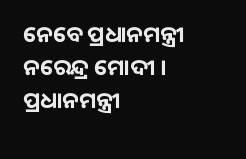ନେବେ ପ୍ରଧାନମନ୍ତ୍ରୀ ନରେନ୍ଦ୍ର ମୋଦୀ । ପ୍ରଧାନମନ୍ତ୍ରୀ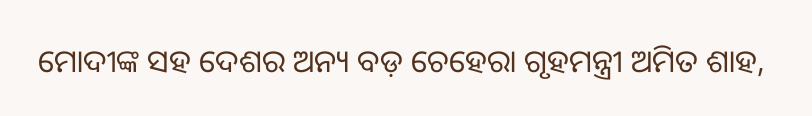ମୋଦୀଙ୍କ ସହ ଦେଶର ଅନ୍ୟ ବଡ଼ ଚେହେରା ଗୃହମନ୍ତ୍ରୀ ଅମିତ ଶାହ,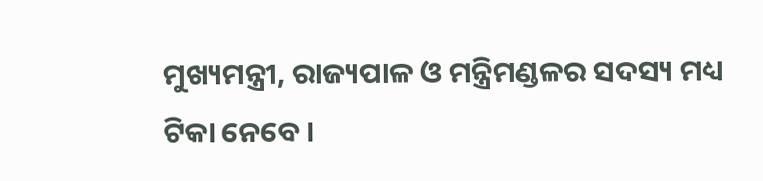ମୁଖ୍ୟମନ୍ତ୍ରୀ, ରାଜ୍ୟପାଳ ଓ ମନ୍ତ୍ରିମଣ୍ଡଳର ସଦସ୍ୟ ମଧ୍ୟ ଟିକା ନେବେ ।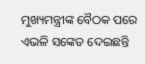ମୁଖ୍ୟମନ୍ତ୍ରୀଙ୍କ ବୈଠକ ପରେ ଏଭଳି ସଙ୍କେତ ଦେଇଛନ୍ତି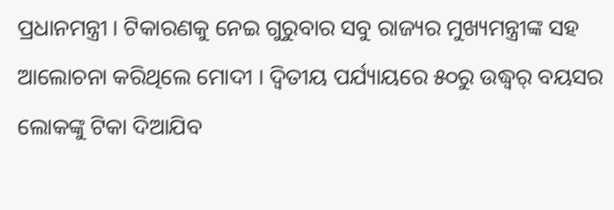ପ୍ରଧାନମନ୍ତ୍ରୀ । ଟିକାରଣକୁ ନେଇ ଗୁରୁବାର ସବୁ ରାଜ୍ୟର ମୁଖ୍ୟମନ୍ତ୍ରୀଙ୍କ ସହ ଆଲୋଚନା କରିଥିଲେ ମୋଦୀ । ଦ୍ୱିତୀୟ ପର୍ଯ୍ୟାୟରେ ୫୦ରୁ ଉଦ୍ଧ୍ୱର୍ ବୟସର ଲୋକଙ୍କୁ ଟିକା ଦିଆଯିବ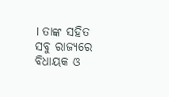। ତାଙ୍କ ସହିତ ସବୁ ରାଜ୍ୟରେ ବିଧାୟକ ଓ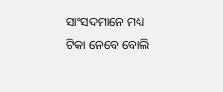ସାଂସଦମାନେ ମଧ୍ୟ ଟିକା ନେବେ ବୋଲି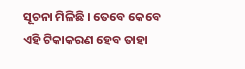ସୂଚନା ମିଳିଛି । ତେବେ କେବେ ଏହି ଟିକାକରଣ ହେବ ତାହା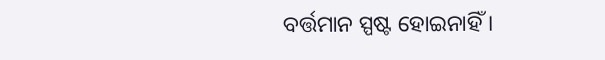ବର୍ତ୍ତମାନ ସ୍ପଷ୍ଟ ହୋଇନାହିଁ ।